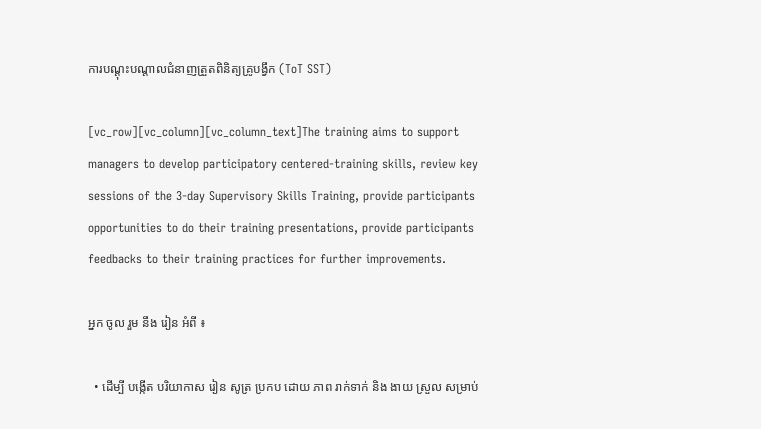ការបណ្តុះបណ្តាលជំនាញត្រួតពិនិត្យគ្រូបង្វឹក (ToT SST)

[vc_row][vc_column][vc_column_text]The training aims to support managers to develop participatory centered-training skills, review key sessions of the 3-day Supervisory Skills Training, provide participants opportunities to do their training presentations, provide participants feedbacks to their training practices for further improvements.

អ្នក ចូល រួម នឹង រៀន អំពី ៖

  • ដើម្បី បង្កើត បរិយាកាស រៀន សូត្រ ប្រកប ដោយ ភាព រាក់ទាក់ និង ងាយ ស្រួល សម្រាប់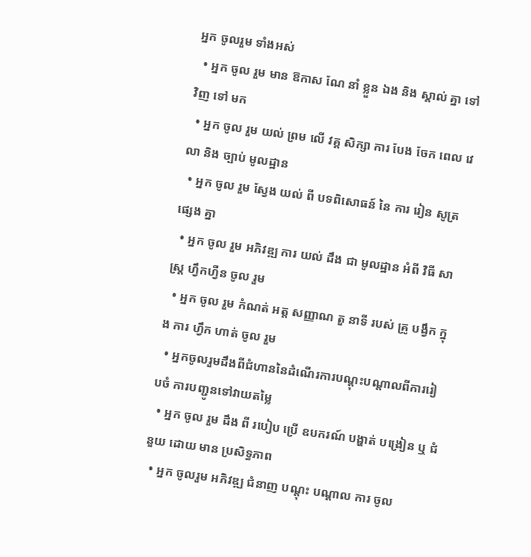អ្នក ចូលរួម ទាំងអស់
  • អ្នក ចូល រួម មាន ឱកាស ណែ នាំ ខ្លួន ឯង និង ស្គាល់ គ្នា ទៅ វិញ ទៅ មក
  • អ្នក ចូល រួម យល់ ព្រម លើ វគ្គ សិក្សា ការ បែង ចែក ពេល វេលា និង ច្បាប់ មូលដ្ឋាន
  • អ្នក ចូល រួម ស្វែង យល់ ពី បទពិសោធន៍ នៃ ការ រៀន សូត្រ ផ្សេង គ្នា
  • អ្នក ចូល រួម អភិវឌ្ឍ ការ យល់ ដឹង ជា មូលដ្ឋាន អំពី វិធី សាស្ត្រ ហ្វឹកហ្វឺន ចូល រួម
  • អ្នក ចូល រួម កំណត់ អត្ត សញ្ញាណ តួ នាទី របស់ គ្រូ បង្វឹក ក្នុង ការ ហ្វឹក ហាត់ ចូល រួម
  • អ្នកចូលរួមដឹងពីជំហាននៃដំណើរការបណ្តុះបណ្តាលពីការរៀបចំ ការបញ្ជូនទៅវាយតម្លៃ
  • អ្នក ចូល រួម ដឹង ពី របៀប ប្រើ ឧបករណ៍ បង្ហាត់ បង្រៀន ឬ ជំនួយ ដោយ មាន ប្រសិទ្ធភាព
  • អ្នក ចូលរួម អភិវឌ្ឍ ជំនាញ បណ្តុះ បណ្តាល ការ ចូល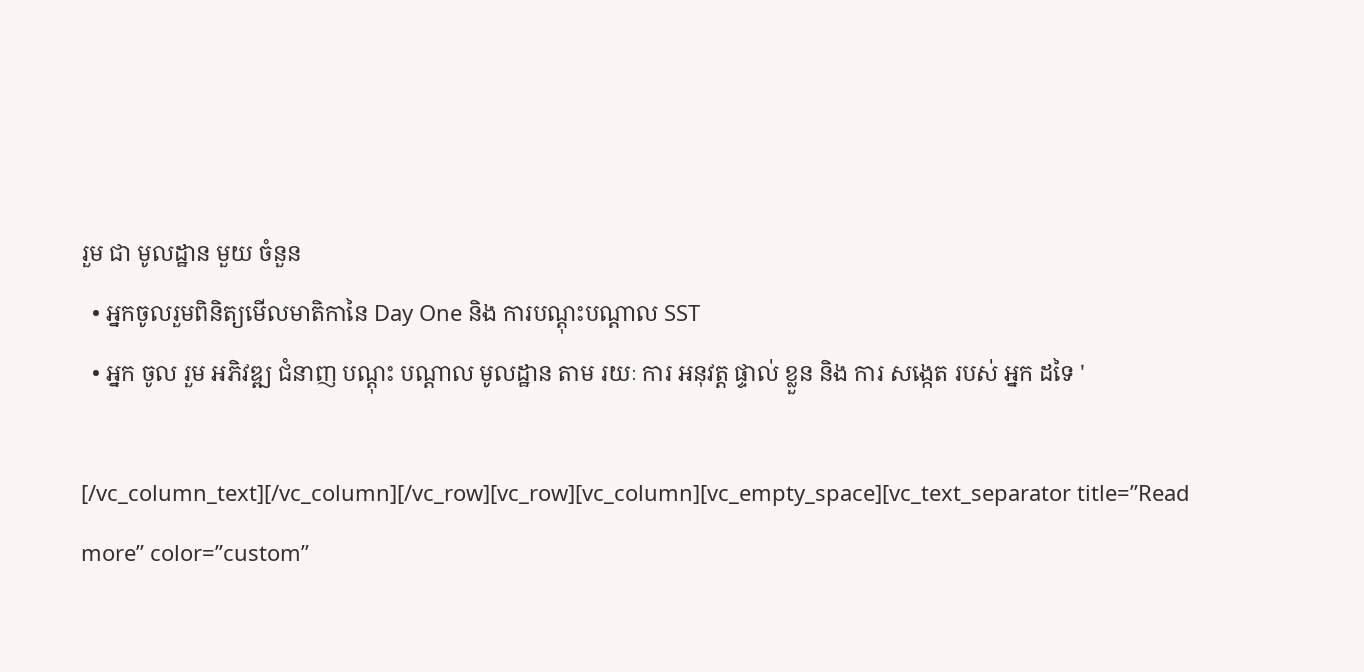រួម ជា មូលដ្ឋាន មួយ ចំនួន
  • អ្នកចូលរួមពិនិត្យមើលមាតិកានៃ Day One និង ការបណ្តុះបណ្តាល SST
  • អ្នក ចូល រួម អភិវឌ្ឍ ជំនាញ បណ្តុះ បណ្តាល មូលដ្ឋាន តាម រយៈ ការ អនុវត្ត ផ្ទាល់ ខ្លួន និង ការ សង្កេត របស់ អ្នក ដទៃ '

[/vc_column_text][/vc_column][/vc_row][vc_row][vc_column][vc_empty_space][vc_text_separator title=”Read more” color=”custom”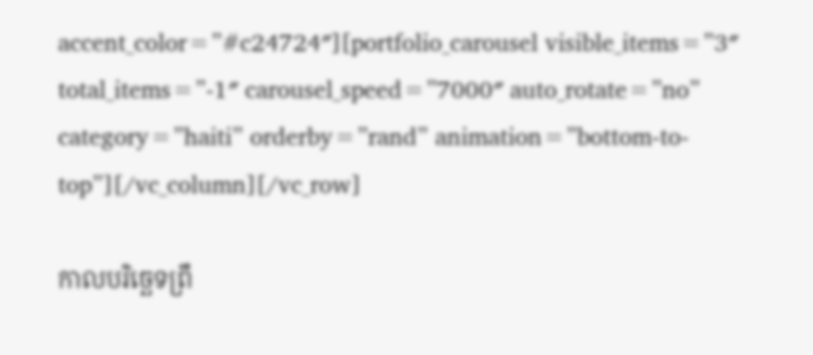accent_color=”#c24724″][portfolio_carousel visible_items=”3″ total_items=”-1″ carousel_speed=”7000″ auto_rotate=”no” category=”haiti” orderby=”rand” animation=”bottom-to-top”][/vc_column][/vc_row]

កាលបរិច្ឆេទព្រឹ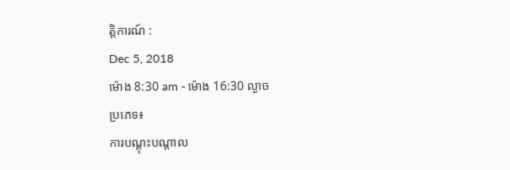ត្តិការណ៍ :
Dec 5, 2018
ម៉ោង 8:30 am - ម៉ោង 16:30 ល្ងាច
ប្រភេទ៖
ការបណ្តុះបណ្តាល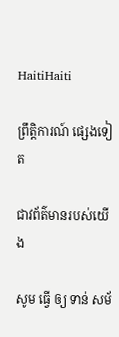HaitiHaiti

ព្រឹត្តិការណ៍ ផ្សេងទៀត

ជាវព័ត៌មានរបស់យើង

សូម ធ្វើ ឲ្យ ទាន់ សម័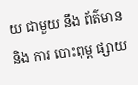យ ជាមួយ នឹង ព័ត៌មាន និង ការ បោះពុម្ព ផ្សាយ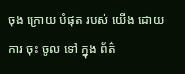ចុង ក្រោយ បំផុត របស់ យើង ដោយ ការ ចុះ ចូល ទៅ ក្នុង ព័ត៌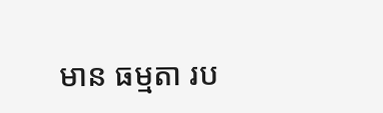មាន ធម្មតា រប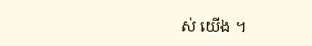ស់ យើង ។